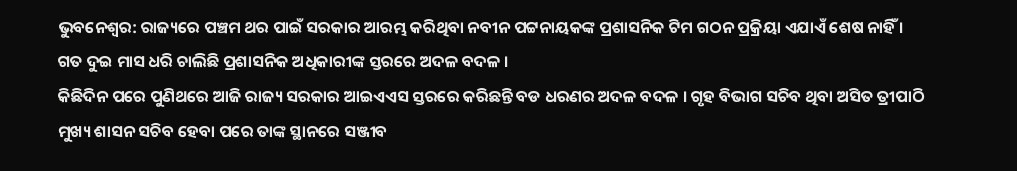ଭୁବନେଶ୍ବର: ରାଜ୍ୟରେ ପଞ୍ଚମ ଥର ପାଇଁ ସରକାର ଆରମ୍ଭ କରିଥିବା ନବୀନ ପଟ୍ଟନାୟକଙ୍କ ପ୍ରଶାସନିକ ଟିମ ଗଠନ ପ୍ରକ୍ରିୟା ଏଯାଏଁ ଶେଷ ନାହିଁ । ଗତ ଦୁଇ ମାସ ଧରି ଚାଲିଛି ପ୍ରଶାସନିକ ଅଧିକାରୀଙ୍କ ସ୍ତରରେ ଅଦଳ ବଦଳ ।
କିଛିଦିନ ପରେ ପୁଣିଥରେ ଆଜି ରାଜ୍ୟ ସରକାର ଆଇଏଏସ ସ୍ତରରେ କରିଛନ୍ତି ବଡ ଧରଣର ଅଦଳ ବଦଳ । ଗୃହ ବିଭାଗ ସଚିବ ଥିବା ଅସିତ ତ୍ରୀପାଠି ମୁଖ୍ୟ ଶାସନ ସଚିବ ହେବା ପରେ ତାଙ୍କ ସ୍ଥାନରେ ସଞ୍ଜୀବ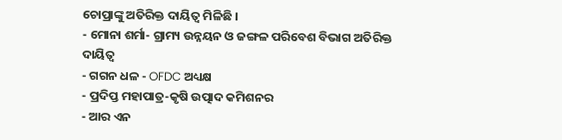ଚୋପ୍ରାଙ୍କୁ ଅତିରିକ୍ତ ଦାୟିତ୍ବ ମିଳିଛି ।
- ମୋନା ଶର୍ମା- ଗ୍ରାମ୍ୟ ଉନ୍ନୟନ ଓ ଜଙ୍ଗଳ ପରିବେଶ ବିଭାଗ ଅତିରିକ୍ତ ଦାୟିତ୍ବ
- ଗଗନ ଧଳ - OFDC ଅଧ୍ୟକ୍ଷ
- ପ୍ରଦିପ୍ତ ମହାପାତ୍ର-କୃଷି ଉତ୍ପାଦ କମିଶନର
- ଆର ଏନ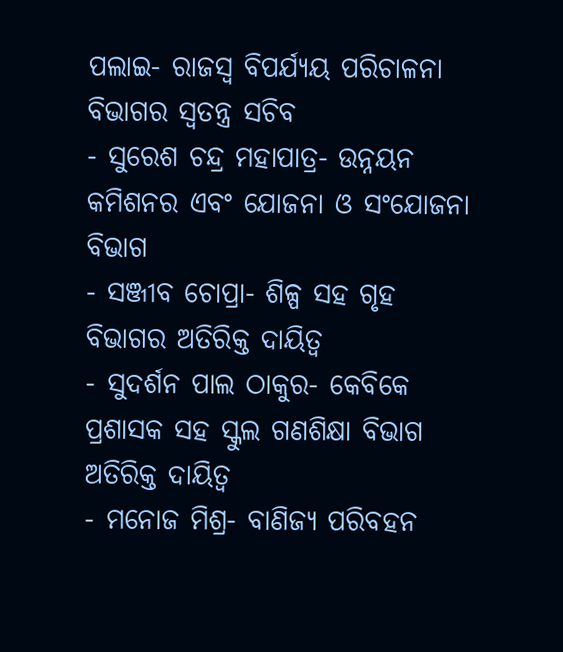ପଲାଇ- ରାଜସ୍ବ ବିପର୍ଯ୍ୟୟ ପରିଚାଳନା ବିଭାଗର ସ୍ବତନ୍ତ୍ର ସଚିବ
- ସୁରେଶ ଚନ୍ଦ୍ର ମହାପାତ୍ର- ଉନ୍ନୟନ କମିଶନର ଏବଂ ଯୋଜନା ଓ ସଂଯୋଜନା ବିଭାଗ
- ସଞ୍ଜୀବ ଚୋପ୍ରା- ଶିଳ୍ପ ସହ ଗୃହ ବିଭାଗର ଅତିରିକ୍ତ ଦାୟିତ୍ବ
- ସୁଦର୍ଶନ ପାଲ ଠାକୁର- କେବିକେ ପ୍ରଶାସକ ସହ ସ୍କୁଲ ଗଣଶିକ୍ଷା ବିଭାଗ ଅତିରିକ୍ତ ଦାୟିତ୍ବ
- ମନୋଜ ମିଶ୍ର- ବାଣିଜ୍ୟ ପରିବହନ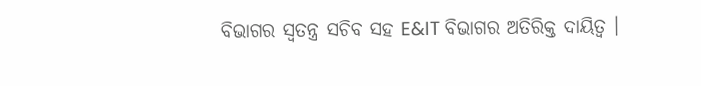ବିଭାଗର ସ୍ବତନ୍ତ୍ର ସଚିବ ସହ E&IT ବିଭାଗର ଅତିରିକ୍ତ ଦାୟିତ୍ବ ।